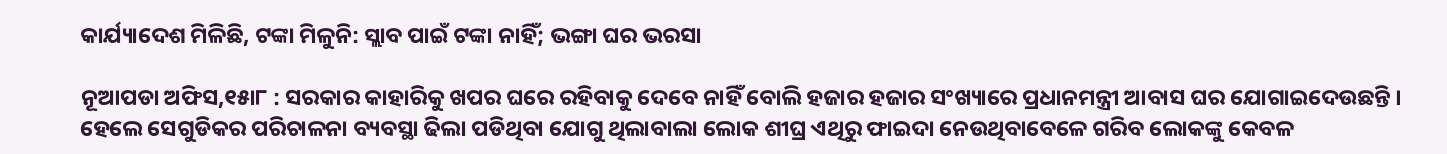କାର୍ଯ୍ୟାଦେଶ ମିଳିଛି, ଟଙ୍କା ମିଳୁନି: ସ୍ଲାବ ପାଇଁ ଟଙ୍କା ନାହିଁ; ଭଙ୍ଗା ଘର ଭରସା

ନୂଆପଡା ଅଫିସ,୧୫ା୮ : ସରକାର କାହାରିକୁ ଖପର ଘରେ ରହିବାକୁ ଦେବେ ନାହିଁ ବୋଲି ହଜାର ହଜାର ସଂଖ୍ୟାରେ ପ୍ରଧାନମନ୍ତ୍ରୀ ଆବାସ ଘର ଯୋଗାଇଦେଉଛନ୍ତି । ହେଲେ ସେଗୁଡିକର ପରିଚାଳନା ବ୍ୟବସ୍ଥା ଢିଲା ପଡିଥିବା ଯୋଗୁ ଥିଲାବାଲା ଲୋକ ଶୀଘ୍ର ଏଥିରୁ ଫାଇଦା ନେଉଥିବାବେଳେ ଗରିବ ଲୋକଙ୍କୁ କେବଳ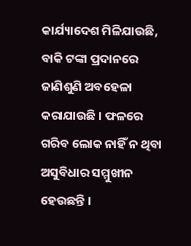କାର୍ଯ୍ୟାଦେଶ ମିଳିଯାଉଛି, ବାକି ଟଙ୍କା ପ୍ରଦାନରେ ଜାଣିଶୁଣି ଅବହେଳା କରାଯାଉଛି । ଫଳରେ ଗରିବ ଲୋକ ନାହିଁ ନ ଥିବା ଅସୁବିଧାର ସମ୍ମୁଖୀନ ହେଉଛନ୍ତି ।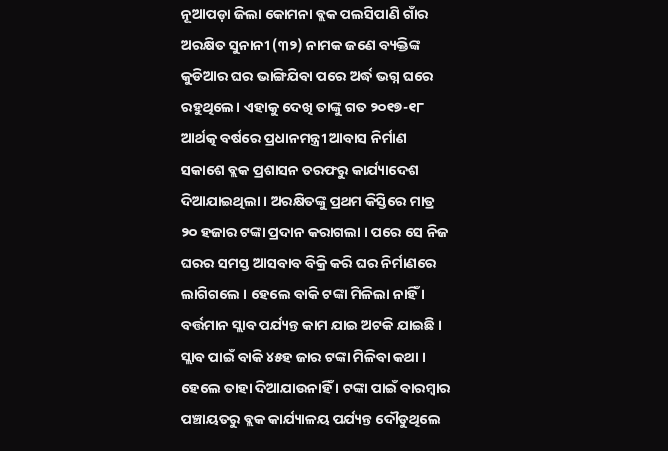ନୂଆପଡ଼ା ଜିଲା କୋମନା ବ୍ଲକ ପଲସିପାଣି ଗାଁର ଅରକ୍ଷିତ ସୁନାନୀ (୩୨) ନାମକ ଜଣେ ବ୍ୟକ୍ତିଙ୍କ କୁଡିଆର ଘର ଭାଙ୍ଗିଯିବା ପରେ ଅର୍ଦ୍ଧ ଭଗ୍ନ ଘରେ ରହୁଥିଲେ। ଏହାକୁ ଦେଖି ତାଙ୍କୁ ଗତ ୨୦୧୭-୧୮ ଆର୍ଥତ୍କ ବର୍ଷରେ ପ୍ରଧାନମନ୍ତ୍ରୀ ଆବାସ ନିର୍ମାଣ ସକାଶେ ବ୍ଲକ ପ୍ରଶାସନ ତରଫରୁ କାର୍ଯ୍ୟାଦେଶ ଦିଆଯାଇଥିଲା । ଅରକ୍ଷିତଙ୍କୁ ପ୍ରଥମ କିସ୍ତିରେ ମାତ୍ର ୨୦ ହଜାର ଟଙ୍କା ପ୍ରଦାନ କରାଗଲା । ପରେ ସେ ନିଜ ଘରର ସମସ୍ତ ଆସବାବ ବିକ୍ରି କରି ଘର ନିର୍ମାଣରେ ଲାଗିଗଲେ । ହେଲେ ବାକି ଟଙ୍କା ମିଳିଲା ନାହିଁ । ବର୍ତ୍ତମାନ ସ୍ଲାବ ପର୍ଯ୍ୟନ୍ତ କାମ ଯାଇ ଅଟକି ଯାଇଛି । ସ୍ଲାବ ପାଇଁ ବାକି ୪୫ହ ଜାର ଟଙ୍କା ମିଳିବା କଥା । ହେଲେ ତାହା ଦିଆଯାଉନାହିଁ । ଟଙ୍କା ପାଇଁ ବାରମ୍ବାର ପଞ୍ଚାୟତରୁ ବ୍ଲକ କାର୍ଯ୍ୟାଳୟ ପର୍ଯ୍ୟନ୍ତ ଦୌଡୁଥିଲେ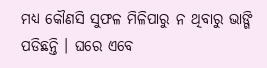ମଧ୍ୟ କୌଣସି ସୁଫଳ ମିଳିପାରୁ ନ ଥିବାରୁ ଭାଙ୍ଗି ପଡିଛନ୍ତି । ଘରେ ଏବେ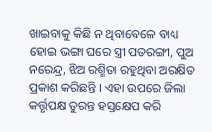ଖାଇବାକୁ କିଛି ନ ଥିବାବେଳେ ବାଧ୍ୟ ହୋଇ ଭଙ୍ଗା ଘରେ ସ୍ତ୍ରୀ ପତରଙ୍ଗୀ, ପୁଅ ନରେନ୍ଦ୍ର, ଝିଅ ରଶ୍ମିତା ରହୁଥିବା ଅରକ୍ଷିତ ପ୍ରକାଶ କରିଛନ୍ତି । ଏହା ଉପରେ ଜିଲା କର୍ତ୍ତୃପକ୍ଷ ତୁରନ୍ତ ହସ୍ତକ୍ଷେପ କରି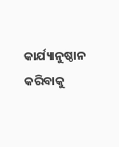କାର୍ଯ୍ୟାନୁଷ୍ଠାନ କରିବାକୁ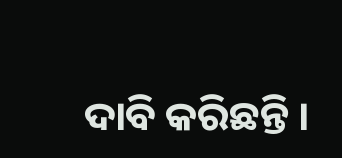ଦାବି କରିଛନ୍ତି ।